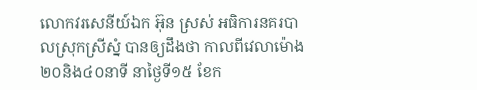លោកវរសេនីយ៍ឯក អ៊ុន ស្រស់ អធិការនគរបាលស្រុកស្រីស្នំ បានឲ្យដឹងថា កាលពីវេលាម៉ោង២០និង៤០នាទី នាថ្ងៃទី១៥ ខែក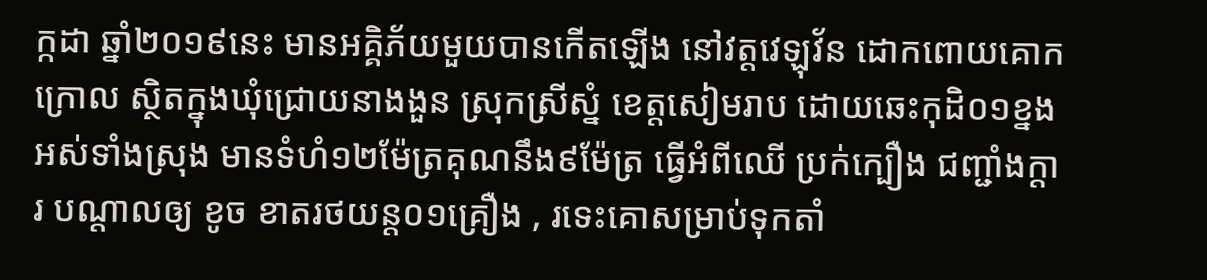ក្កដា ឆ្នាំ២០១៩នេះ មានអគ្គិភ័យមួយបានកើតឡើង នៅវត្តវេឡុវ័ន ដោកពោយគោកក្រោល ស្ថិតក្នុងឃុំជ្រោយនាងងួន ស្រុកស្រីស្នំ ខេត្តសៀមរាប ដោយឆេះកុដិ០១ខ្នងអស់ទាំងស្រុង មានទំហំ១២ម៉ែត្រគុណនឹង៩ម៉ែត្រ ធ្វើអំពីឈើ ប្រក់ក្បឿង ជញ្ជាំងក្ដារ បណ្ដាលឲ្យ ខូច ខាតរថយន្ត០១គ្រឿង , រទេះគោសម្រាប់ទុកតាំ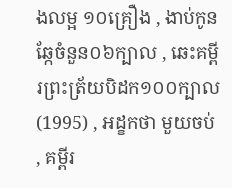ងលម្អ ១០គ្រឿង , ងាប់កូនឆ្កែចំនួន០៦ក្បាល , ឆេះគម្ពីរព្រះត្រ័យបិដក១០០ក្បាល (1995) , អដ្ខកថា មួយចប់ , គម្ពីរ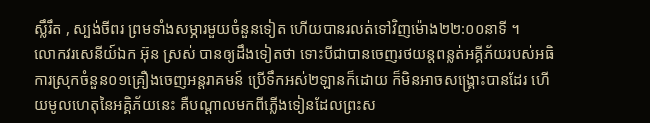ស្លឹរឹត , ស្បង់ចីពរ ព្រមទាំងសម្ភារមួយចំនួនទៀត ហើយបានរលត់ទៅវិញម៉ោង២២:០០នាទី ។
លោកវរសេនីយ៍ឯក អ៊ុន ស្រស់ បានឲ្យដឹងទៀតថា ទោះបីជាបានចេញរថយន្តពន្លត់អគ្គីភ័យរបស់អធិការស្រុកចំនួន០១គ្រឿងចេញអន្តរាគមន៍ ប្រើទឹកអស់២ឡានក៏ដោយ ក៏មិនអាចសង្គ្រោះបានដែរ ហើយមូលហេតុនៃអគ្គិភ័យនេះ គឺបណ្ដាលមកពីភ្លើងទៀនដែលព្រះស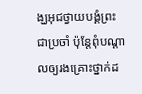ង្ឃអុជថ្វាយបង្គំព្រះជាប្រចាំ ប៉ុន្តែពុំបណ្តាលឲ្យរងគ្រោះថ្នាក់ដ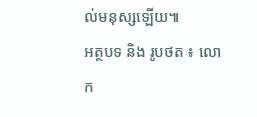ល់មនុស្សឡើយ៕
អត្ថបទ និង រូបថត ៖ លោក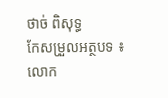ថាច់ ពិសុទ្ធ
កែសម្រួលអត្ថបទ ៖ លោក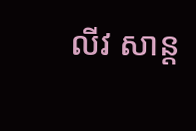លីវ សាន្ត